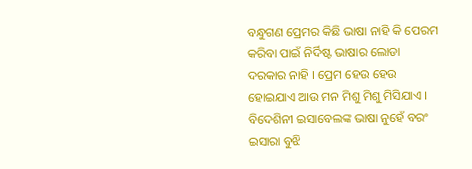ବନ୍ଧୁଗଣ ପ୍ରେମର କିଛି ଭାଷା ନାହି କି ପେରମ କରିବା ପାଇଁ ନିର୍ଦିଷ୍ଟ ଭାଷାର ଲୋଡା ଦରକାର ନାହି । ପ୍ରେମ ହେଉ ହେଉ ହୋଇଯାଏ ଆଉ ମନ ମିଶୁ ମିଶୁ ମିସିଯାଏ । ବିଦେଶିନୀ ଇସାବେଲଙ୍କ ଭାଷା ନୁହେଁ ବରଂ ଇସାରା ବୁଝି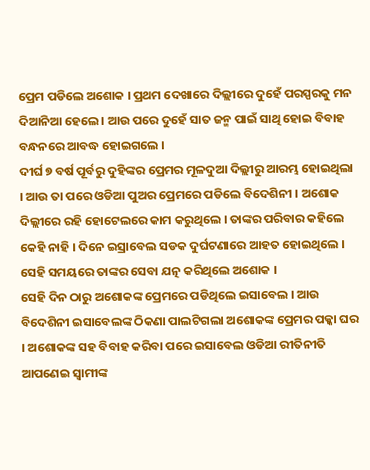ପ୍ରେମ ପଡିଲେ ଅଶୋକ । ପ୍ରଥମ ଦେଖାରେ ଦିଲ୍ଲୀରେ ଦୁହେଁ ପରସ୍ପରକୁ ମନ ଦିଆନିଆ ହେଲେ । ଆଉ ପରେ ଦୁହେଁ ସାତ ଜନ୍ମ ପାଇଁ ସାଥି ହୋଇ ବିବାହ ବନ୍ଧନରେ ଆବଦ୍ଧ ହୋଇଗଲେ ।
ଦୀର୍ଘ ୭ ବର୍ଷ ପୂର୍ବରୁ ଦୁହିଙ୍କର ପ୍ରେମର ମୂଳଦୁଆ ଦିଲ୍ଲୀରୁ ଆରମ୍ଭ ହୋଇଥିଲା । ଆଉ ତା ପରେ ଓଡିଆ ପୁଅର ପ୍ରେମରେ ପଡିଲେ ବିଦେଶିନୀ । ଅଶୋକ ଦିଲ୍ଲୀରେ ରହି ହୋଟେଲରେ କାମ କରୁଥିଲେ । ତାଙ୍କର ପରିବାର କହିଲେ କେହି ନାହି । ଦିନେ ଇସ୍ରାବେଲ ସଡକ ଦୁର୍ଘଟଣାରେ ଆହତ ହୋଇଥିଲେ । ସେହି ସମୟରେ ତାଙ୍କର ସେବା ଯତ୍ନ କରିଥିଲେ ଅଶୋକ ।
ସେହି ଦିନ ଠାରୁ ଅଶୋକଙ୍କ ପ୍ରେମରେ ପଡିଥିଲେ ଇସାବେଲ । ଆଉ ବିଦେଶିନୀ ଇସାବେଲଙ୍କ ଠିକଣା ପାଲଟିଗଲା ଅଶୋକଙ୍କ ପ୍ରେମର ପକ୍କା ଘର । ଅଶୋକଙ୍କ ସହ ବିବାହ କରିବା ପରେ ଇସାବେଲ ଓଡିଆ ରୀତିନୀତି ଆପଣେଇ ସ୍ଵାମୀଙ୍କ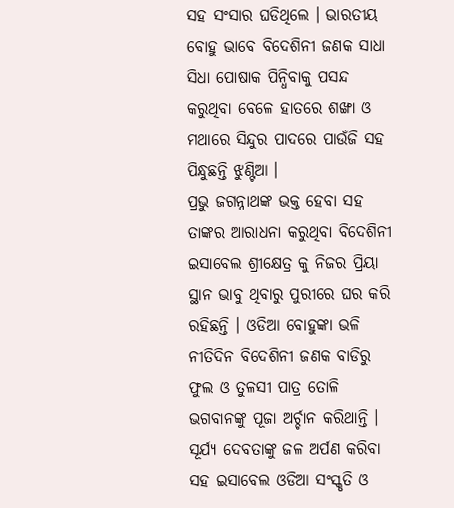ସହ ସଂସାର ଘଡିଥିଲେ । ଭାରତୀୟ ବୋହୁ ଭାବେ ବିଦେଶିନୀ ଜଣକ ସାଧା ସିଧା ପୋଷାକ ପିନ୍ଧିବାକୁ ପସନ୍ଦ କରୁଥିବା ବେଳେ ହାତରେ ଶଙ୍ଖା ଓ ମଥାରେ ସିନ୍ଦୁର ପାଦରେ ପାଉଁଜି ସହ ପିନ୍ଧୁଛନ୍ତି ଝୁଣ୍ଟିଆ ।
ପ୍ରଭୁ ଜଗନ୍ନାଥଙ୍କ ଭକ୍ତ ହେବା ସହ ତାଙ୍କର ଆରାଧନା କରୁଥିବା ବିଦେଶିନୀ ଇସାବେଲ ଶ୍ରୀକ୍ଷେତ୍ର କୁ ନିଜର ପ୍ରିୟା ସ୍ଥାନ ଭାବୁ ଥିବାରୁ ପୁରୀରେ ଘର କରି ରହିଛନ୍ତି । ଓଡିଆ ବୋହୁଙ୍କା ଭଳି ନୀତିଦିନ ବିଦେଶିନୀ ଜଣକ ବାଡିରୁ ଫୁଲ ଓ ତୁଳସୀ ପାତ୍ର ତୋଳି ଭଗବାନଙ୍କୁ ପୂଜା ଅର୍ଚ୍ଚାନ କରିଥାନ୍ତି । ସୂର୍ଯ୍ୟ ଦେବତାଙ୍କୁ ଜଳ ଅର୍ପଣ କରିବା ସହ ଇସାବେଲ ଓଡିଆ ସଂସ୍କୃତି ଓ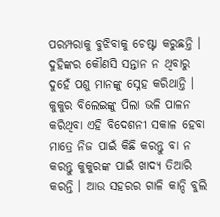ପରମ୍ପରାକୁ ବୁଝିବାକୁ ଚେଷ୍ଟା କରୁଛନ୍ତି ।
ଦୁହିଙ୍କର କୌଣସି ସନ୍ତାନ ନ ଥିବାରୁ ଦୁହେଁ ପଶୁ ମାନଙ୍କୁ ସ୍ନେହ କରିଥାନ୍ତି । କୁକୁର ବିଲେଇଙ୍କୁ ପିଲା ଭଳି ପାଳନ କରିଥିବା ଏହି ବିଦେଶନୀ ସକାଳ ହେବା ମାତ୍ରେ ନିଜ ପାଇଁ କିଛି କରନ୍ତୁ ବା ନ କରନ୍ତୁ କୁକୁରଙ୍କ ପାଇଁ ଖାଦ୍ୟ ତିଆରି କରନ୍ତି । ଆଉ ସହରର ଗାଳି କାନ୍ଦି ବୁଲି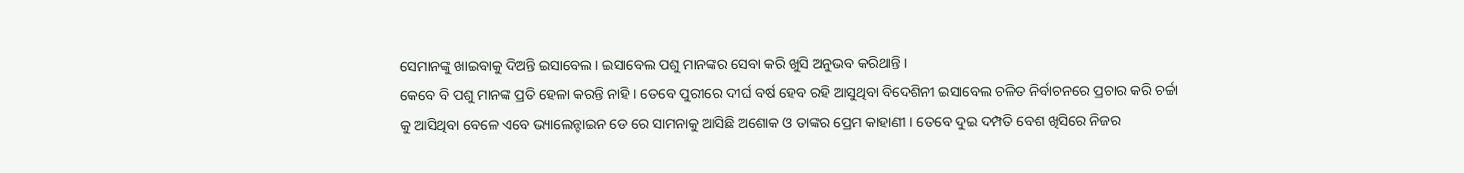ସେମାନଙ୍କୁ ଖାଇବାକୁ ଦିଅନ୍ତି ଇସାବେଲ । ଇସାବେଲ ପଶୁ ମାନଙ୍କର ସେବା କରି ଖୁସି ଅନୁଭବ କରିଥାନ୍ତି ।
କେବେ ବି ପଶୁ ମାନଙ୍କ ପ୍ରତି ହେଳା କରନ୍ତି ନାହି । ତେବେ ପୁରୀରେ ଦୀର୍ଘ ବର୍ଷ ହେବ ରହି ଆସୁଥିବା ବିଦେଶିନୀ ଇସାବେଲ ଚଳିତ ନିର୍ବାଚନରେ ପ୍ରଚାର କରି ଚର୍ଚ୍ଚା କୁ ଆସିଥିବା ବେଳେ ଏବେ ଭ୍ୟାଲେନ୍ଟାଇନ ଡେ ରେ ସାମନାକୁ ଆସିଛି ଅଶୋକ ଓ ତାଙ୍କର ପ୍ରେମ କାହାଣୀ । ତେବେ ଦୁଇ ଦମ୍ପତି ବେଶ ଖିସିରେ ନିଜର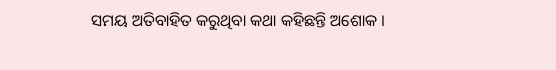ସମୟ ଅତିବାହିତ କରୁଥିବା କଥା କହିଛନ୍ତି ଅଶୋକ ।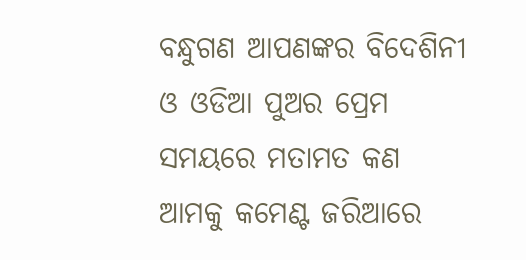ବନ୍ଧୁଗଣ ଆପଣଙ୍କର ବିଦେଶିନୀ ଓ ଓଡିଆ ପୁଅର ପ୍ରେମ ସମୟରେ ମତାମତ କଣ ଆମକୁ କମେଣ୍ଟ ଜରିଆରେ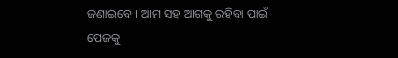ଜଣାଇବେ । ଆମ ସହ ଆଗକୁ ରହିବା ପାଇଁ ପେଜକୁ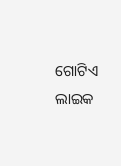ଗୋଟିଏ ଲାଇକ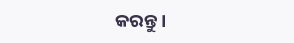କରନ୍ତୁ ।